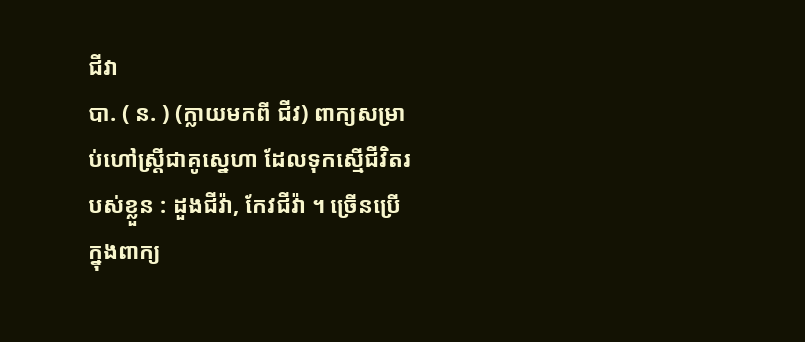ជីវា
បា. ( ន. ) (ក្លាយមកពី ជីវ) ពាក្យសម្រាប់ហៅស្ត្រីជាគូស្នេហា ដែលទុកស្មើជីវិតរបស់ខ្លួន : ដួងជីវ៉ា, កែវជីវ៉ា ។ ច្រើនប្រើក្នុងពាក្យ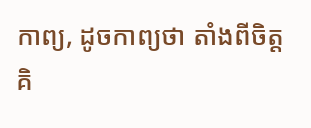កាព្យ, ដូចកាព្យថា តាំងពីចិត្តគិ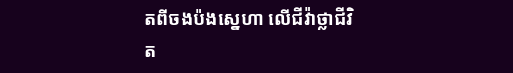តពីចងប៉ងស្នេហា លើជីវ៉ាថ្លាជីវិត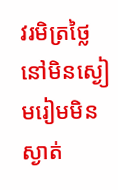វរមិត្រថ្លៃ នៅមិនស្ងៀមរៀមមិនស្ងាត់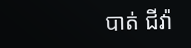បាត់ ជីវ៉ា